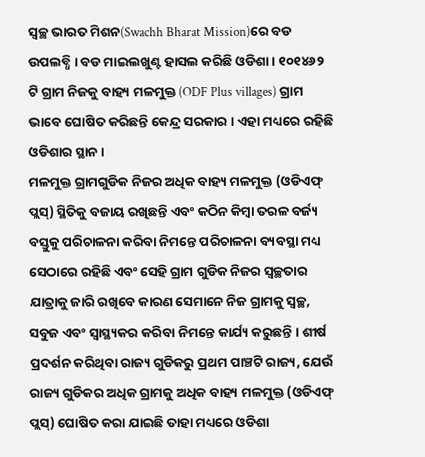ସ୍ୱଚ୍ଛ ଭାରତ ମିଶନ(Swachh Bharat Mission)ରେ ବଡ ଉପଲବ୍ଧି । ବଡ ମାଇଲଖୁଣ୍ଟ ହାସଲ କରିଛି ଓଡିଶା । ୧୦୧୪୬୨ ଟି ଗ୍ରାମ ନିଜକୁ ବାହ୍ୟ ମଳମୁକ୍ତ (ODF Plus villages) ଗ୍ରାମ ଭାବେ ଘୋଷିତ କରିଛନ୍ତି କେନ୍ଦ୍ର ସରକାର । ଏହା ମଧ୍ୟରେ ରହିଛି ଓଡିଶାର ସ୍ଥାନ ।
ମଳମୁକ୍ତ ଗ୍ରାମଗୁଡିକ ନିଜର ଅଧିକ ବାହ୍ୟ ମଳମୁକ୍ତ (ଓଡିଏଫ୍ ପ୍ଲସ୍) ସ୍ଥିତିକୁ ବଜାୟ ରଖିଛନ୍ତି ଏବଂ କଠିନ କିମ୍ବା ତରଳ ବର୍ଜ୍ୟ ବସ୍ତୁକୁ ପରିଚାଳନା କରିବା ନିମନ୍ତେ ପରିଚାଳନା ବ୍ୟବସ୍ଥା ମଧ୍ୟ ସେଠାରେ ରହିଛି ଏବଂ ସେହି ଗ୍ରାମ ଗୁଡିକ ନିଜର ସ୍ୱଚ୍ଛତାର ଯାତ୍ରାକୁ ଜାରି ରଖିବେ କାରଣ ସେମାନେ ନିଜ ଗ୍ରାମକୁ ସ୍ୱଚ୍ଛ, ସବୁଜ ଏବଂ ସ୍ୱାସ୍ଥ୍ୟକର କରିବା ନିମନ୍ତେ କାର୍ଯ୍ୟ କରୁଛନ୍ତି । ଶୀର୍ଷ ପ୍ରଦର୍ଶନ କରିଥିବା ରାଜ୍ୟ ଗୁଡିକରୁ ପ୍ରଥମ ପାଞ୍ଚଟି ରାଜ୍ୟ, ଯେଉଁ ରାଜ୍ୟ ଗୁଡିକର ଅଧିକ ଗ୍ରାମକୁ ଅଧିକ ବାହ୍ୟ ମଳମୁକ୍ତ (ଓଡିଏଫ୍ ପ୍ଲସ୍) ଘୋଷିତ କରା ଯାଇଛି ତାହା ମଧ୍ୟରେ ଓଡିଶା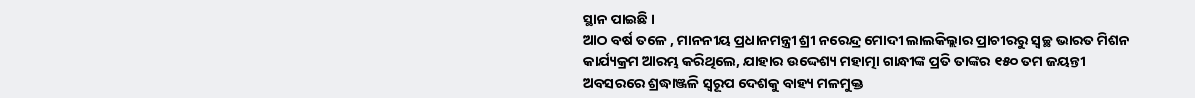ସ୍ଥାନ ପାଇଛି ।
ଆଠ ବର୍ଷ ତଳେ , ମାନନୀୟ ପ୍ରଧାନମନ୍ତ୍ରୀ ଶ୍ରୀ ନରେନ୍ଦ୍ର ମୋଦୀ ଲାଲକିଲ୍ଲାର ପ୍ରାଚୀରରୁ ସ୍ୱଚ୍ଛ ଭାରତ ମିଶନ କାର୍ଯ୍ୟକ୍ରମ ଆରମ୍ଭ କରିଥିଲେ, ଯାହାର ଉଦ୍ଦେଶ୍ୟ ମହାତ୍ମା ଗାନ୍ଧୀଙ୍କ ପ୍ରତି ତାଙ୍କର ୧୫୦ ତମ ଜୟନ୍ତୀ ଅବସରରେ ଶ୍ରଦ୍ଧାଞ୍ଜଳି ସ୍ୱରୂପ ଦେଶକୁ ବାହ୍ୟ ମଳମୁକ୍ତ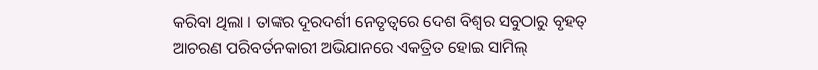କରିବା ଥିଲା । ତାଙ୍କର ଦୂରଦର୍ଶୀ ନେତୃତ୍ୱରେ ଦେଶ ବିଶ୍ୱର ସବୁଠାରୁ ବୃହତ୍ ଆଚରଣ ପରିବର୍ତନକାରୀ ଅଭିଯାନରେ ଏକତ୍ରିତ ହୋଇ ସାମିଲ୍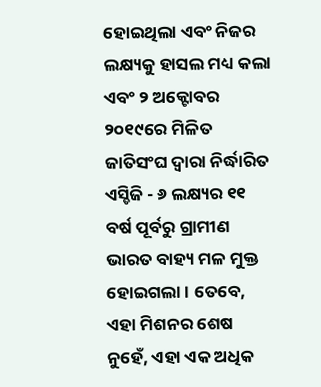ହୋଇଥିଲା ଏବଂ ନିଜର ଲକ୍ଷ୍ୟକୁ ହାସଲ ମଧ୍ୟ କଲା ଏବଂ ୨ ଅକ୍ଟୋବର ୨୦୧୯ରେ ମିଳିତ ଜାତିସଂଘ ଦ୍ୱାରା ନିର୍ଦ୍ଧାରିତ ଏସ୍ଡିଜି - ୬ ଲକ୍ଷ୍ୟର ୧୧ ବର୍ଷ ପୂର୍ବରୁ ଗ୍ରାମୀଣ ଭାରତ ବାହ୍ୟ ମଳ ମୁକ୍ତ ହୋଇଗଲା । ତେବେ, ଏହା ମିଶନର ଶେଷ ନୁହେଁ, ଏହା ଏକ ଅଧିକ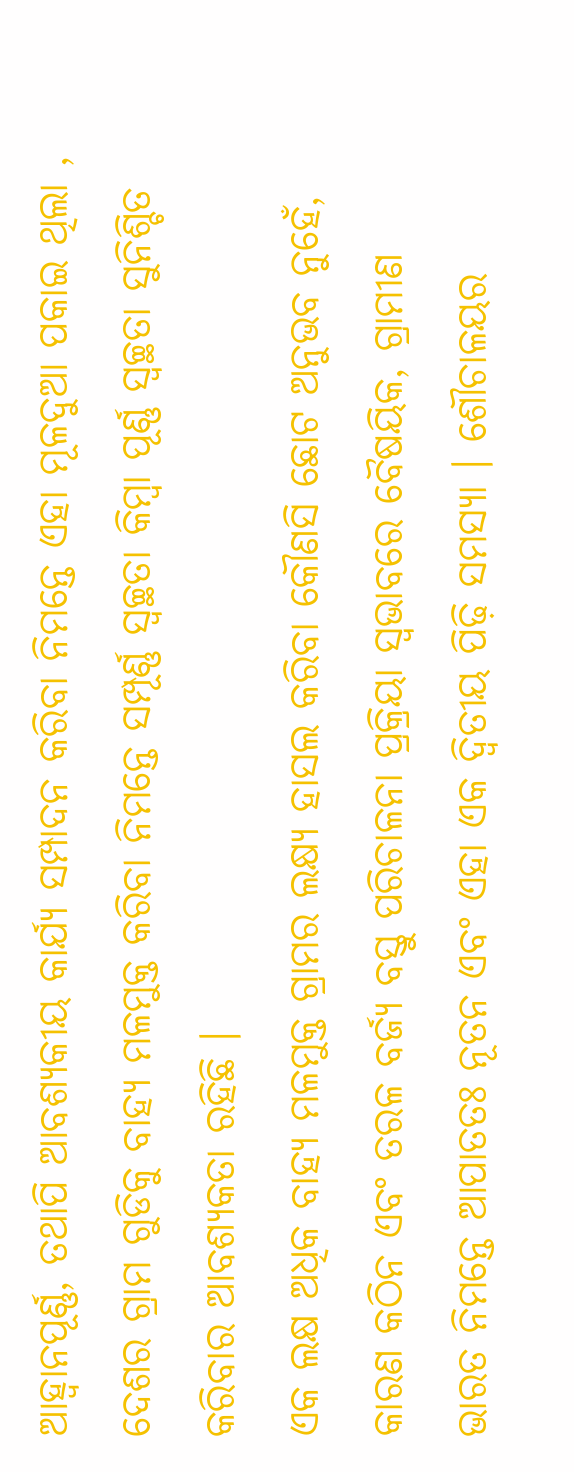ଆହ୍ୱାନପୂର୍ଣ୍ଣ, ତଥାପି ଆବଶ୍ୟକୀୟ କାର୍ଯ୍ୟ ସମ୍ପାଦନ କରିବା ନିମନ୍ତେ ଏହା ମୂଳଦୁଆ ପକାଇ ଥିଲା , ଦେଶର ଗ୍ରାମ ଗୁଡିକୁ ବାହ୍ୟ ମଳମୁକ୍ତ କରିବା ନିମନ୍ତେ ସମ୍ପୂର୍ଣ୍ଣ ସ୍ୱଚ୍ଛତା କିମ୍ବା ପୂର୍ଣ୍ଣ ସ୍ୱଚ୍ଛତା ସୁନିଶ୍ଚିତ କରିବାର ଆବଶ୍ୟକତା ରହିଛି ।
ଏକ ଲକ୍ଷ ଅଧିକ ବାହ୍ୟ ମଳମୁକ୍ତ ଗ୍ରାମର ଲକ୍ଷ୍ୟ ହାସଲ କରିବା କୌଣସି ଛୋଟ ଅନୁଭବ ନୁହେଁ, କାରଣ କଠିନ ଏବଂ ତରଳ ବର୍ଜ୍ୟ ବସ୍ତୁ ପରିଚାଳନା ପ୍ରକ୍ରିୟା ସ୍ୱଭାବରେ ବୈଷୟିକ, ଗ୍ରାମୀଣ ଭାରତ ନିମନ୍ତେ ଆପାତତଃ ନୂତନ ଏବଂ ଏହା ଏକ ଦ୍ୱିତୀୟ ପିଢ଼ି ସମସ୍ୟା । ଶୌଚାଳୟର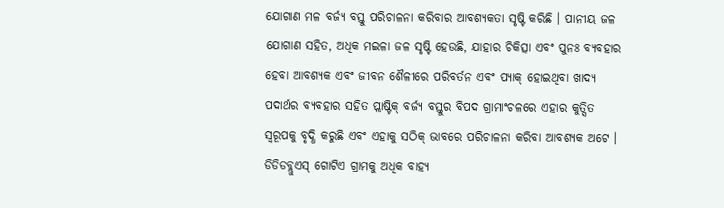ଯୋଗାଣ ମଳ ବର୍ଜ୍ୟ ବସ୍ତୁ ପରିଚାଳନା କରିବାର ଆବଶ୍ୟକତା ସୃଷ୍ଟି କରିଛି । ପାନୀୟ ଜଳ ଯୋଗାଣ ସହିତ, ଅଧିକ ମଇଳା ଜଳ ସୃଷ୍ଟି ହେଉଛି, ଯାହାର ଚିକିତ୍ସା ଏବଂ ପୁନଃ ବ୍ୟବହାର ହେବା ଆବଶ୍ୟକ ଏବଂ ଜୀବନ ଶୈଳୀରେ ପରିବର୍ତନ ଏବଂ ପ୍ୟାକ୍ ହୋଇଥିବା ଖାଦ୍ୟ ପଦାର୍ଥର ବ୍ୟବହାର ସହିତ ପ୍ଲାଷ୍ଟିକ୍ ବର୍ଜ୍ୟ ବସ୍ତୁର ବିପଦ ଗ୍ରାମାଂଚଳରେ ଏହାର କୁତ୍ସିତ ସ୍ୱରୂପକୁ ବୃଦ୍ଧି କରୁଛି ଏବଂ ଏହାକୁ ସଠିକ୍ ଭାବରେ ପରିଚାଳନା କରିବା ଆବଶ୍ୟକ ଅଟେ ।
ଡିଡିଡବ୍ଲୁଏସ୍ ଗୋଟିଏ ଗ୍ରାମକୁ ଅଧିକ ବାହ୍ୟ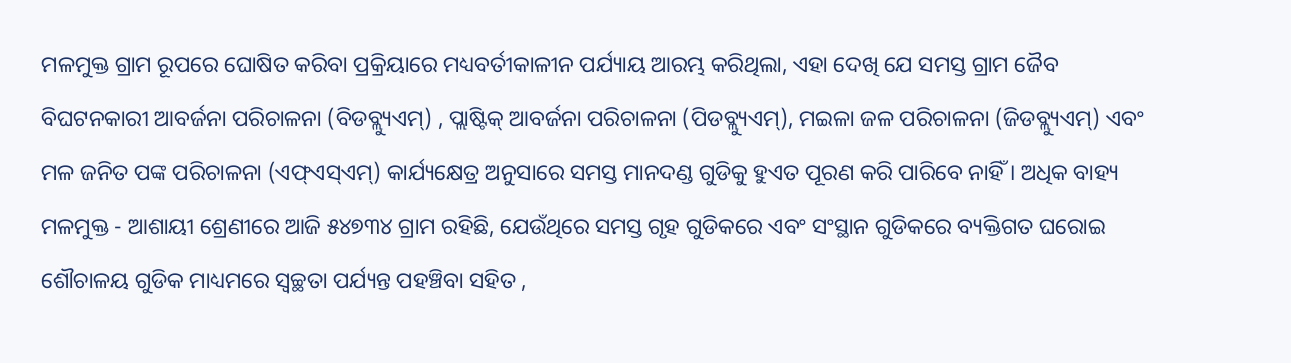ମଳମୁକ୍ତ ଗ୍ରାମ ରୂପରେ ଘୋଷିତ କରିବା ପ୍ରକ୍ରିୟାରେ ମଧ୍ୟବର୍ତୀକାଳୀନ ପର୍ଯ୍ୟାୟ ଆରମ୍ଭ କରିଥିଲା, ଏହା ଦେଖି ଯେ ସମସ୍ତ ଗ୍ରାମ ଜୈବ ବିଘଟନକାରୀ ଆବର୍ଜନା ପରିଚାଳନା (ବିଡବ୍ଲ୍ୟୁଏମ୍) , ପ୍ଲାଷ୍ଟିକ୍ ଆବର୍ଜନା ପରିଚାଳନା (ପିଡବ୍ଲ୍ୟୁଏମ୍), ମଇଳା ଜଳ ପରିଚାଳନା (ଜିଡବ୍ଲ୍ୟୁଏମ୍) ଏବଂ ମଳ ଜନିତ ପଙ୍କ ପରିଚାଳନା (ଏଫ୍ଏସ୍ଏମ୍) କାର୍ଯ୍ୟକ୍ଷେତ୍ର ଅନୁସାରେ ସମସ୍ତ ମାନଦଣ୍ଡ ଗୁଡିକୁ ହୁଏତ ପୂରଣ କରି ପାରିବେ ନାହିଁ । ଅଧିକ ବାହ୍ୟ ମଳମୁକ୍ତ - ଆଶାୟୀ ଶ୍ରେଣୀରେ ଆଜି ୫୪୭୩୪ ଗ୍ରାମ ରହିଛି, ଯେଉଁଥିରେ ସମସ୍ତ ଗୃହ ଗୁଡିକରେ ଏବଂ ସଂସ୍ଥାନ ଗୁଡିକରେ ବ୍ୟକ୍ତିଗତ ଘରୋଇ ଶୌଚାଳୟ ଗୁଡିକ ମାଧ୍ୟମରେ ସ୍ୱଚ୍ଛତା ପର୍ଯ୍ୟନ୍ତ ପହଞ୍ଚିବା ସହିତ ,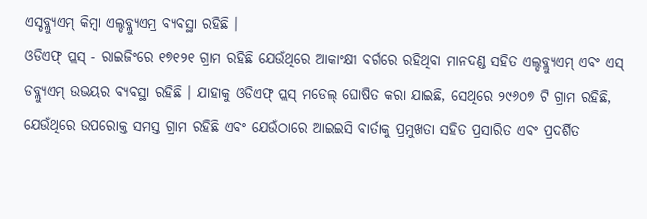ଏସ୍ଡବ୍ଲ୍ୟୁଏମ୍ କିମ୍ବା ଏଲ୍ଡବ୍ଲ୍ୟୁଏମ୍ର ବ୍ୟବସ୍ଥା ରହିଛି ।
ଓଡିଏଫ୍ ପ୍ଲସ୍ - ରାଇଜିଂରେ ୧୭୧୨୧ ଗ୍ରାମ ରହିଛି ଯେଉଁଥିରେ ଆକାଂକ୍ଷୀ ବର୍ଗରେ ରହିଥିବା ମାନଦଣ୍ଡ ସହିତ ଏଲ୍ଡବ୍ଲ୍ୟୁଏମ୍ ଏବଂ ଏସ୍ ଡବ୍ଲ୍ୟୁଏମ୍ ଉଭୟର ବ୍ୟବସ୍ଥା ରହିଛି । ଯାହାକୁ ଓଡିଏଫ୍ ପ୍ଲସ୍ ମଡେଲ୍ ଘୋଷିତ କରା ଯାଇଛି, ସେଥିରେ ୨୯୬୦୭ ଟି ଗ୍ରାମ ରହିଛି, ଯେଉଁଥିରେ ଉପରୋକ୍ତ ସମସ୍ତ ଗ୍ରାମ ରହିଛି ଏବଂ ଯେଉଁଠାରେ ଆଇଇସି ବାର୍ତାକୁ ପ୍ରମୁଖତା ସହିତ ପ୍ରସାରିତ ଏବଂ ପ୍ରଦର୍ଶିତ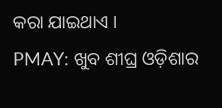କରା ଯାଇଥାଏ ।
PMAY: ଖୁବ ଶୀଘ୍ର ଓଡ଼ିଶାର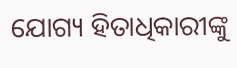ଯୋଗ୍ୟ ହିତାଧିକାରୀଙ୍କୁ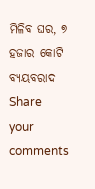ମିଳିବ ଘର, ୭ ହଜାର କୋଟି ବ୍ୟୟବରାଦ
Share your comments